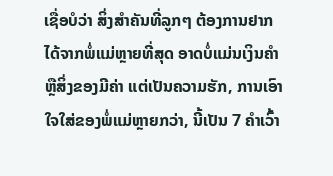ເຊື່ອບໍວ່າ ສິ່ງສຳຄັນທີ່ລູກໆ ຕ້ອງການຢາກໄດ້ຈາກພໍ່ແມ່ຫຼາຍທີ່ສຸດ ອາດບໍ່ແມ່ນເງິນຄຳ ຫຼືສິ່ງຂອງມີຄ່າ ແຕ່ເປັນຄວາມຮັກ, ການເອົາໃຈໃສ່ຂອງພໍ່ແມ່ຫຼາຍກວ່າ, ນີ້ເປັນ 7 ຄຳເວົ້າ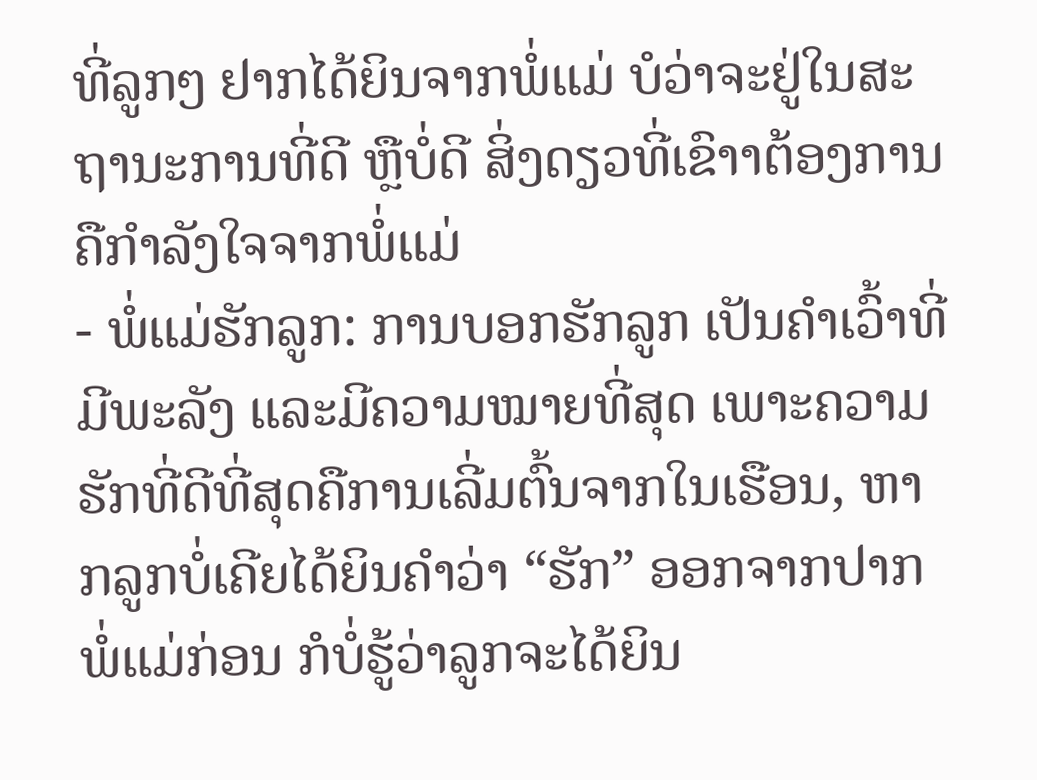ທີ່ລູກໆ ຢາກໄດ້ຍິນຈາກພໍ່ແມ່ ບໍວ່າຈະຢູ່ໃນສະຖານະການທີ່ດີ ຫຼືບໍ່ດີ ສິ່ງດຽວທີ່ເຂົາາຕ້ອງການຄືກຳລັງໃຈຈາກພໍ່ແມ່
- ພໍ່ແມ່ຮັກລູກ: ການບອກຮັກລູກ ເປັນຄຳເວົ້າທີ່ມີພະລັງ ແລະມີຄວາມໝາຍທີ່ສຸດ ເພາະຄວາມຮັກທີ່ດີທີ່ສຸດຄືການເລີ່ມຕົ້ນຈາກໃນເຮືອນ, ຫາກລູກບໍ່ເຄີຍໄດ້ຍິນຄຳວ່າ “ຮັກ” ອອກຈາກປາກພໍ່ແມ່ກ່ອນ ກໍບໍ່ຮູ້ວ່າລູກຈະໄດ້ຍິນ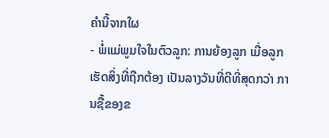ຄຳນີ້ຈາກໃຜ
- ພໍ່ແມ່ພູມໃຈໃນຕົວລູກ: ການຍ້ອງລູກ ເມື່ອລູກເຮັດສິ່ງທີ່ຖືກຕ້ອງ ເປັນລາງວັນທີ່ດີທີ່ສຸດກວ່າ ການຊື້ຂອງຂ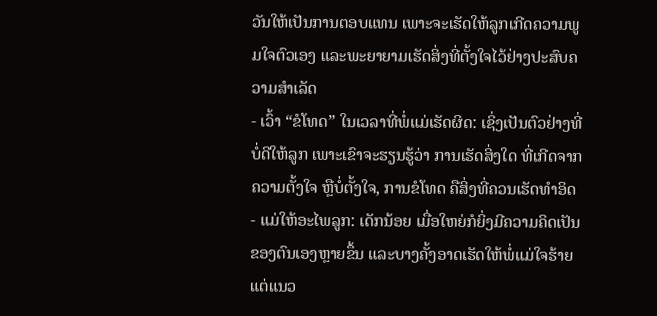ວັນໃຫ້ເປັນການຕອບແທນ ເພາະຈະເຮັດໃຫ້ລູກເກີດຄວາມພູມໃຈຕົວເອງ ແລະພະຍາຍາມເຮັດສິ່ງທີ່ຕັ້ງໃຈໄວ້ຢ່າງປະສົບຄວາມສຳເລັດ
- ເວົ້າ “ຂໍໂທດ” ໃນເວລາທີ່ພໍ່ແມ່ເຮັດຜິດ: ເຊິ່ງເປັນຕົວຢ່າງທີ່ບໍ່ດີໃຫ້ລູກ ເພາະເຂົາຈະຮຽນຮູ້ວ່າ ການເຮັດສິ່ງໃດ ທີ່ເກີດຈາກຄວາມຕັ້ງໃຈ ຫຼືບໍ່ຕັ້ງໃຈ, ການຂໍໂທດ ຄືສິ່ງທີ່ຄວນເຮັດທຳອິດ
- ແມ່ໃຫ້ອະໄພລູກ: ເດັກນ້ອຍ ເມື່ອໃຫຍ່ກໍຍິ່ງມີຄວາມຄິດເປັນຂອງຕົນເອງຫຼາຍຂຶ້ນ ແລະບາງຄັ້ງອາດເຮັດໃຫ້ພໍ່ແມ່ໃຈຮ້າຍ ແຕ່ແນວ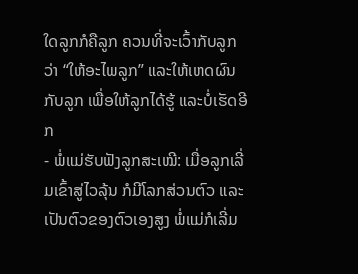ໃດລູກກໍຄືລູກ ຄວນທີ່ຈະເວົ້າກັບລູກວ່າ “ໃຫ້ອະໄພລູກ” ແລະໃຫ້ເຫດຜົນກັບລູກ ເພື່ອໃຫ້ລູກໄດ້ຮູ້ ແລະບໍ່ເຮັດອີກ
- ພໍ່ແມ່ຮັບຟັງລູກສະເໝີ: ເມື່ອລູກເລີ່ມເຂົ້າສູ່ໄວລຸ້ນ ກໍມີໂລກສ່ວນຕົວ ແລະເປັນຕົວຂອງຕົວເອງສູງ ພໍ່ແມ່ກໍເລີ່ມ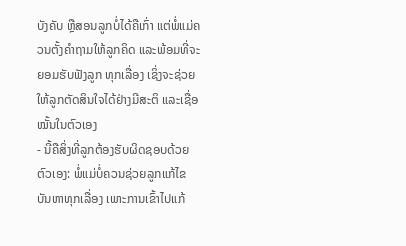ບັງຄັບ ຫຼືສອນລູກບໍ່ໄດ້ຄືເກົ່າ ແຕ່ພໍ່ແມ່ຄວນຕັ້ງຄຳຖາມໃຫ້ລູກຄິດ ແລະພ້ອມທີ່ຈະຍອມຮັບຟັງລູກ ທຸກເລື່ອງ ເຊິ່ງຈະຊ່ວຍໃຫ້ລູກຕັດສິນໃຈໄດ້ຢ່າງມີສະຕິ ແລະເຊື່ອໝັ້ນໃນຕົວເອງ
- ນີ້ຄືສິ່ງທີ່ລູກຕ້ອງຮັບຜິດຊອບດ້ວຍຕົວເອງ: ພໍ່ແມ່ບໍ່ຄວນຊ່ວຍລູກແກ້ໄຂບັນຫາທຸກເລື່ອງ ເພາະການເຂົ້າໄປແກ້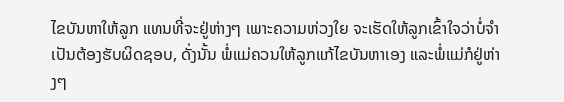ໄຂບັນຫາໃຫ້ລູກ ແທນທີ່ຈະຢູ່ຫ່າງໆ ເພາະຄວາມຫ່ວງໃຍ ຈະເຮັດໃຫ້ລູກເຂົ້າໃຈວ່າບໍ່ຈຳເປັນຕ້ອງຮັບຜິດຊອບ, ດັ່ງນັ້ນ ພໍ່ແມ່ຄວນໃຫ້ລູກແກ້ໄຂບັນຫາເອງ ແລະພໍ່ແມ່ກໍຢູ່ຫ່າງໆ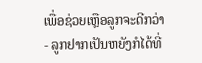ເພື່ອຊ່ວຍເຫຼືອລູກຈະດີກວ່າ
- ລູກຢາກເປັນຫຍັງກໍໄດ້ທີ່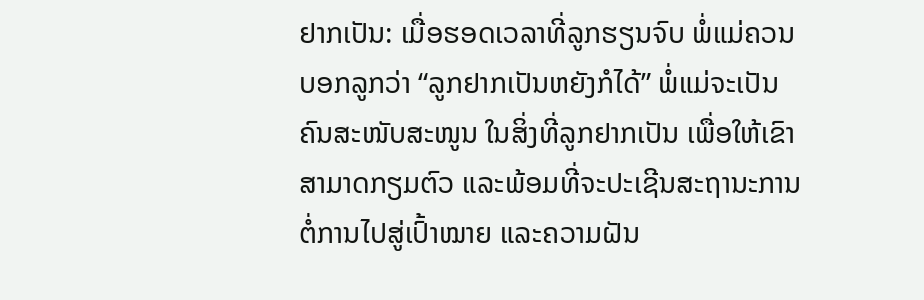ຢາກເປັນ: ເມື່ອຮອດເວລາທີ່ລູກຮຽນຈົບ ພໍ່ແມ່ຄວນບອກລູກວ່າ “ລູກຢາກເປັນຫຍັງກໍໄດ້” ພໍ່ແມ່ຈະເປັນຄົນສະໜັບສະໜູນ ໃນສິ່ງທີ່ລູກຢາກເປັນ ເພື່ອໃຫ້ເຂົາສາມາດກຽມຕົວ ແລະພ້ອມທີ່ຈະປະເຊີນສະຖານະການ ຕໍ່ການໄປສູ່ເປົ້າໝາຍ ແລະຄວາມຝັນ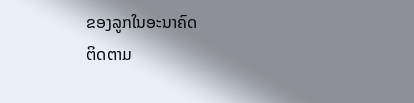ຂອງລູກໃນອະນາຄົດ
ຕິດຕາມ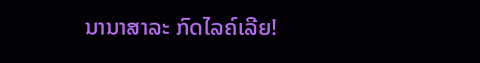ນານາສາລະ ກົດໄລຄ໌ເລີຍ!